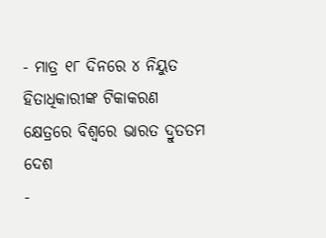- ମାତ୍ର ୧୮ ଦିନରେ ୪ ନିୟୁତ ହିତାଧିକାରୀଙ୍କ ଟିକାକରଣ କ୍ଷେତ୍ରରେ ବିଶ୍ୱରେ ଭାରତ ଦ୍ରୁତତମ ଦେଶ
-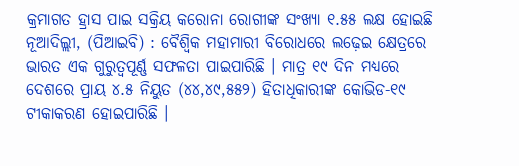କ୍ରମାଗତ ହ୍ରାସ ପାଇ ସକ୍ରିୟ କରୋନା ରୋଗୀଙ୍କ ସଂଖ୍ୟା ୧.୫୫ ଲକ୍ଷ ହୋଇଛି
ନୂଆଦିଲ୍ଲୀ, (ପିଆଇବି) : ବୈଶ୍ୱିକ ମହାମାରୀ ବିରୋଧରେ ଲଢ଼େଇ କ୍ଷେତ୍ରରେ ଭାରତ ଏକ ଗୁରୁତ୍ୱପୂର୍ଣ୍ଣ ସଫଳତା ପାଇପାରିଛି । ମାତ୍ର ୧୯ ଦିନ ମଧ୍ୟରେ ଦେଶରେ ପ୍ରାୟ ୪.୫ ନିୟୁତ (୪୪,୪୯,୫୫୨) ହିତାଧିକାରୀଙ୍କ କୋଭିଡ-୧୯ ଟୀକାକରଣ ହୋଇପାରିଛି ।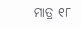ମାତ୍ର ୧୮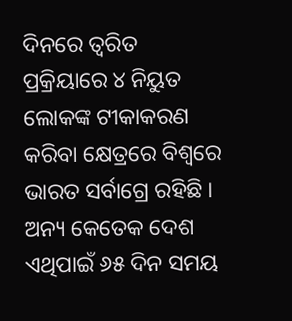ଦିନରେ ତ୍ୱରିତ ପ୍ରକ୍ରିୟାରେ ୪ ନିୟୁତ ଲୋକଙ୍କ ଟୀକାକରଣ କରିବା କ୍ଷେତ୍ରରେ ବିଶ୍ୱରେ ଭାରତ ସର୍ବାଗ୍ରେ ରହିଛି । ଅନ୍ୟ କେତେକ ଦେଶ ଏଥିପାଇଁ ୬୫ ଦିନ ସମୟ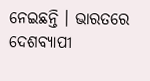ନେଇଛନ୍ତି । ଭାରତରେ ଦେଶବ୍ୟାପୀ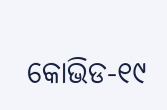କୋଭିଡ-୧୯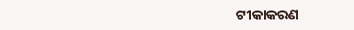ଟୀକାକରଣ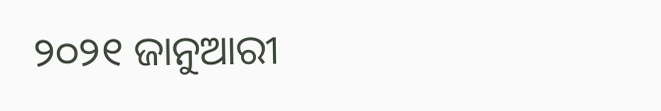୨୦୨୧ ଜାନୁଆରୀ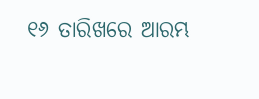୧୬ ତାରିଖରେ ଆରମ୍ଭ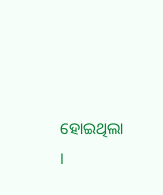ହୋଇଥିଲା ।